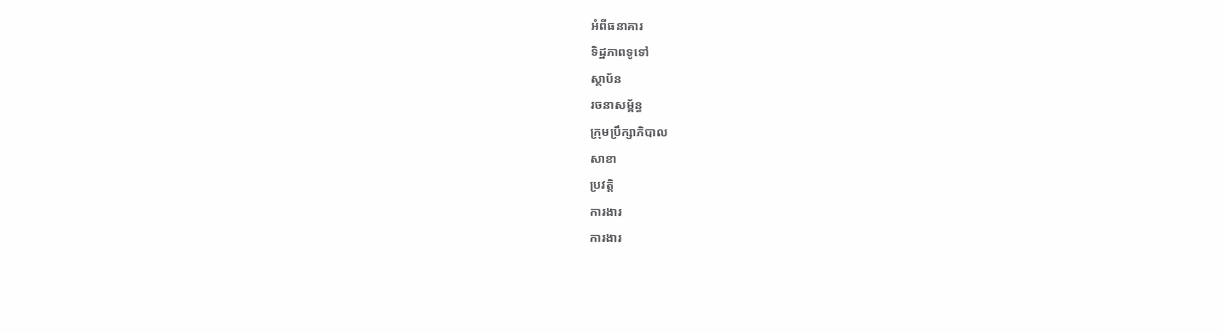អំពីធនាគារ
ទិដ្ឋភាពទូទៅ
ស្ថាប័ន
រចនាសម្ព័ន្ធ
ក្រុមប្រឹក្សាភិបាល
សាខា
ប្រវត្តិ
ការងារ
ការងារ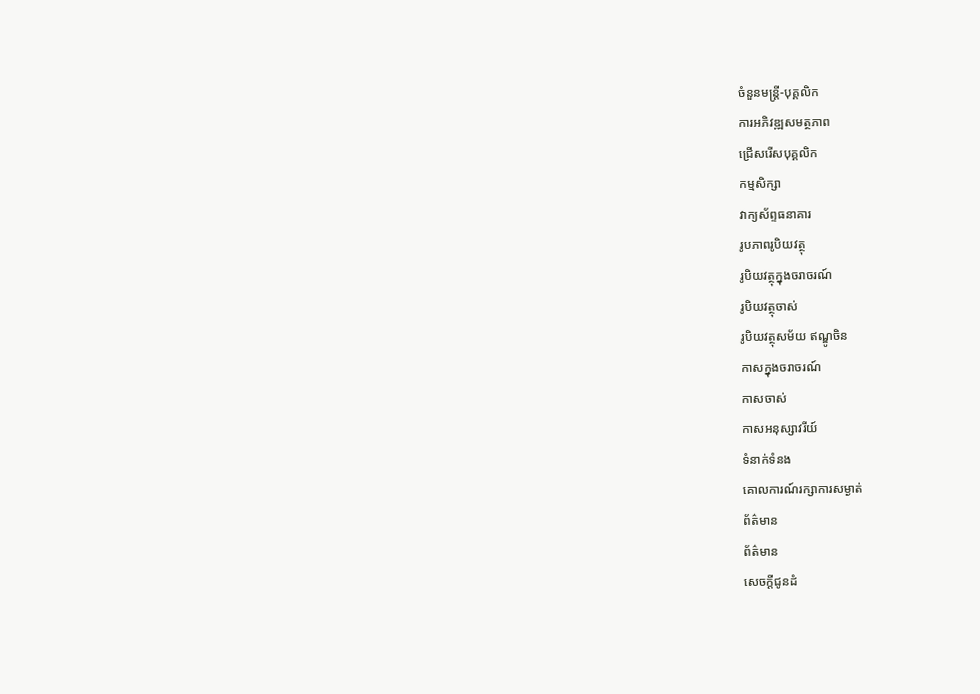ចំនួនមន្ត្រី-បុគ្គលិក
ការអភិវឌ្ឍសមត្ថភាព
ជ្រើសរើសបុគ្គលិក
កម្មសិក្សា
វាក្យស័ព្ទធនាគារ
រូបភាពរូបិយវត្ថុ
រូបិយវត្ថុក្នុងចរាចរណ៍
រូបិយវត្ថុចាស់
រូបិយវត្ថុសម័យ ឥណ្ឌូចិន
កាសក្នុងចរាចរណ៍
កាសចាស់
កាសអនុស្សាវរីយ៍
ទំនាក់ទំនង
គោលការណ៍រក្សាការសម្ងាត់
ព័ត៌មាន
ព័ត៌មាន
សេចក្តីជូនដំ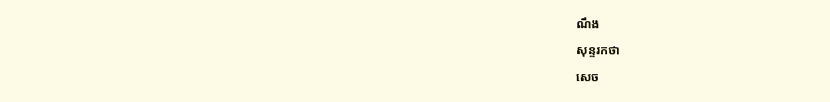ណឹង
សុន្ទរកថា
សេច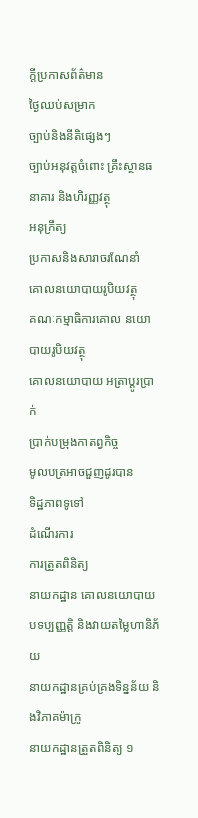ក្តីប្រកាសព័ត៌មាន
ថ្ងៃឈប់សម្រាក
ច្បាប់និងនីតិផ្សេងៗ
ច្បាប់អនុវត្តចំពោះ គ្រឹះស្ថានធនាគារ និងហិរញ្ញវត្ថុ
អនុក្រឹត្យ
ប្រកាសនិងសារាចរណែនាំ
គោលនយោបាយរូបិយវត្ថុ
គណៈកម្មាធិការគោល នយោបាយរូបិយវត្ថុ
គោលនយោបាយ អត្រាប្តូរប្រាក់
ប្រាក់បម្រុងកាតព្វកិច្ច
មូលបត្រអាចជួញដូរបាន
ទិដ្ឋភាពទូទៅ
ដំណើរការ
ការត្រួតពិនិត្យ
នាយកដ្ឋាន គោលនយោបាយបទប្បញ្ញត្តិ និងវាយតម្លៃហានិភ័យ
នាយកដ្ឋានគ្រប់គ្រងទិន្នន័យ និងវិភាគម៉ាក្រូ
នាយកដ្ឋានត្រួតពិនិត្យ ១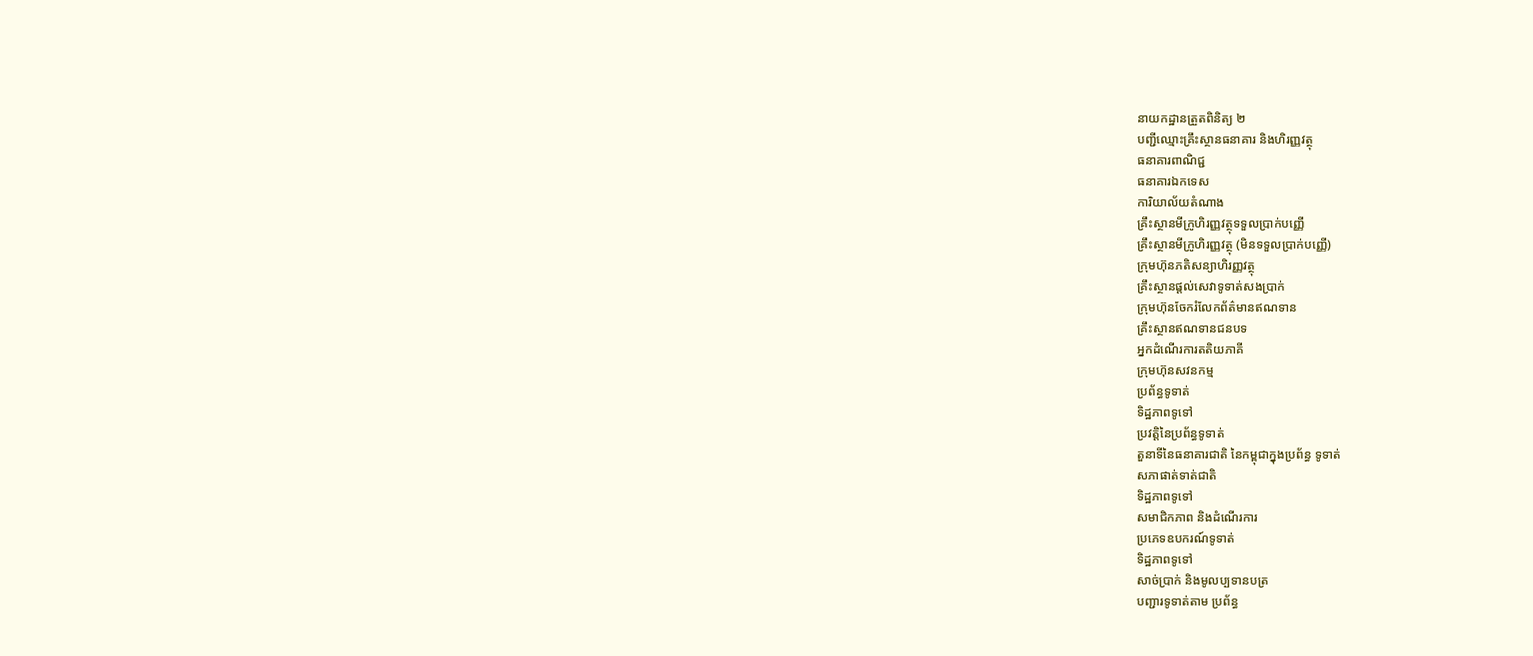នាយកដ្ឋានត្រួតពិនិត្យ ២
បញ្ជីឈ្មោះគ្រឹះស្ថានធនាគារ និងហិរញ្ញវត្ថុ
ធនាគារពាណិជ្ជ
ធនាគារឯកទេស
ការិយាល័យតំណាង
គ្រឹះស្ថានមីក្រូហិរញ្ញវត្ថុទទួលប្រាក់បញ្ញើ
គ្រឹះស្ថានមីក្រូហិរញ្ញវត្ថុ (មិនទទួលប្រាក់បញ្ញើ)
ក្រុមហ៊ុនភតិសន្យាហិរញ្ញវត្ថុ
គ្រឹះស្ថានផ្ដល់សេវាទូទាត់សងប្រាក់
ក្រុមហ៊ុនចែករំលែកព័ត៌មានឥណទាន
គ្រឹះស្ថានឥណទានជនបទ
អ្នកដំណើរការតតិយភាគី
ក្រុមហ៊ុនសវនកម្ម
ប្រព័ន្ធទូទាត់
ទិដ្ឋភាពទូទៅ
ប្រវត្តិនៃប្រព័ន្ធទូទាត់
តួនាទីនៃធនាគារជាតិ នៃកម្ពុជាក្នុងប្រព័ន្ធ ទូទាត់
សភាផាត់ទាត់ជាតិ
ទិដ្ឋភាពទូទៅ
សមាជិកភាព និងដំណើរការ
ប្រភេទឧបករណ៍ទូទាត់
ទិដ្ឋភាពទូទៅ
សាច់ប្រាក់ និងមូលប្បទានបត្រ
បញ្ជារទូទាត់តាម ប្រព័ន្ធ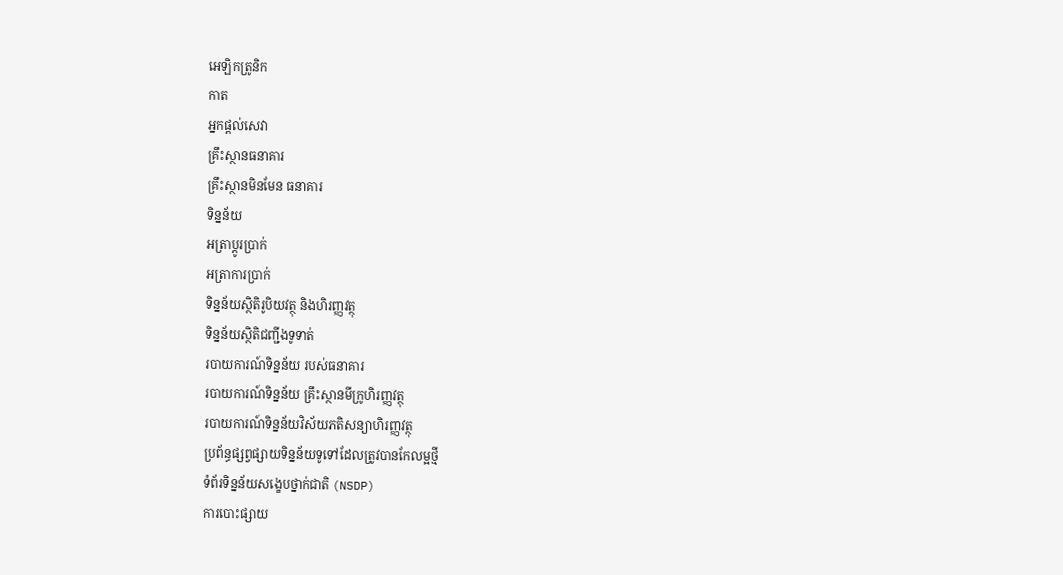អេឡិកត្រូនិក
កាត
អ្នកផ្តល់សេវា
គ្រឹះស្ថានធនាគារ
គ្រឹះស្ថានមិនមែន ធនាគារ
ទិន្នន័យ
អត្រាប្តូរបា្រក់
អត្រាការប្រាក់
ទិន្នន័យស្ថិតិរូបិយវត្ថុ និងហិរញ្ញវត្ថុ
ទិន្នន័យស្ថិតិជញ្ជីងទូទាត់
របាយការណ៍ទិន្នន័យ របស់ធនាគារ
របាយការណ៍ទិន្នន័យ គ្រឹះស្ថានមីក្រូហិរញ្ញវត្ថុ
របាយការណ៍ទិន្នន័យវិស័យភតិសន្យាហិរញ្ញវត្ថុ
ប្រព័ន្ធផ្សព្វផ្សាយទិន្នន័យទូទៅដែលត្រូវបានកែលម្អថ្មី
ទំព័រទិន្នន័យសង្ខេបថ្នាក់ជាតិ (NSDP)
ការបោះផ្សាយ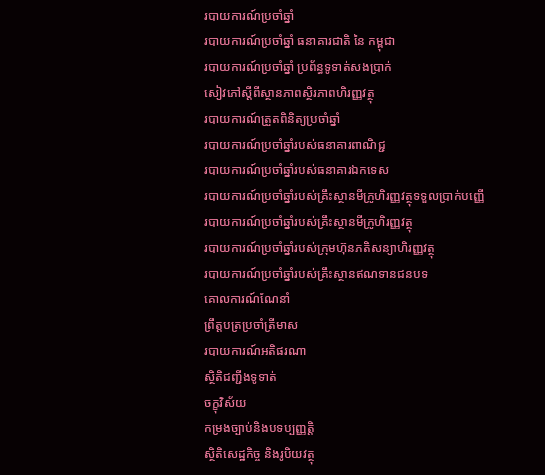របាយការណ៍ប្រចាំឆ្នាំ
របាយការណ៍ប្រចាំឆ្នាំ ធនាគារជាតិ នៃ កម្ពុជា
របាយការណ៍ប្រចាំឆ្នាំ ប្រព័ន្ធទូទាត់សងប្រាក់
សៀវភៅស្តីពីស្ថានភាពស្ថិរភាពហិរញ្ញវត្ថុ
របាយការណ៍ត្រួតពិនិត្យប្រចាំឆ្នាំ
របាយការណ៍ប្រចាំឆ្នាំរបស់ធនាគារពាណិជ្ជ
របាយការណ៍ប្រចាំឆ្នាំរបស់ធនាគារឯកទេស
របាយការណ៍ប្រចាំឆ្នាំរបស់គ្រឹះស្ថានមីក្រូហិរញ្ញវត្ថុទទួលប្រាក់បញ្ញើ
របាយការណ៍ប្រចាំឆ្នាំរបស់គ្រឹះស្ថានមីក្រូហិរញ្ញវត្ថុ
របាយការណ៍ប្រចាំឆ្នាំរបស់ក្រុមហ៊ុនភតិសន្យាហិរញ្ញវត្ថុ
របាយការណ៍ប្រចាំឆ្នាំរបស់គ្រឹះស្ថានឥណទានជនបទ
គោលការណ៍ណែនាំ
ព្រឹត្តបត្រប្រចាំត្រីមាស
របាយការណ៍អតិផរណា
ស្ថិតិជញ្ជីងទូទាត់
ចក្ខុវិស័យ
កម្រងច្បាប់និងបទប្បញ្ញត្តិ
ស្ថិតិសេដ្ឋកិច្ច និងរូបិយវត្ថុ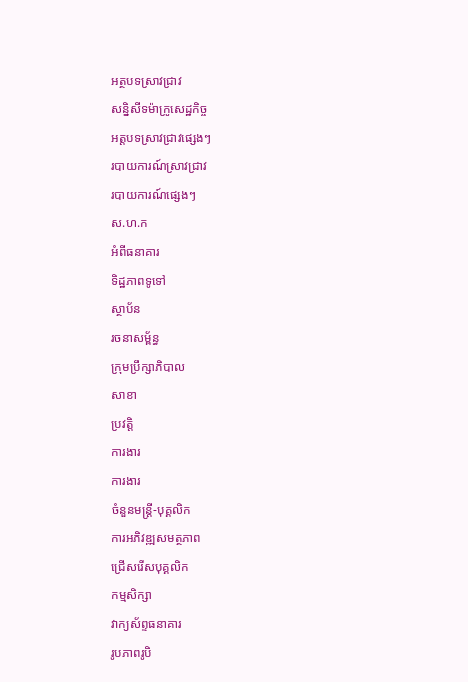អត្ថបទស្រាវជ្រាវ
សន្និសីទម៉ាក្រូសេដ្ឋកិច្ច
អត្តបទស្រាវជ្រាវផ្សេងៗ
របាយការណ៍ស្រាវជ្រាវ
របាយការណ៍ផ្សេងៗ
ស.ហ.ក
អំពីធនាគារ
ទិដ្ឋភាពទូទៅ
ស្ថាប័ន
រចនាសម្ព័ន្ធ
ក្រុមប្រឹក្សាភិបាល
សាខា
ប្រវត្តិ
ការងារ
ការងារ
ចំនួនមន្ត្រី-បុគ្គលិក
ការអភិវឌ្ឍសមត្ថភាព
ជ្រើសរើសបុគ្គលិក
កម្មសិក្សា
វាក្យស័ព្ទធនាគារ
រូបភាពរូបិ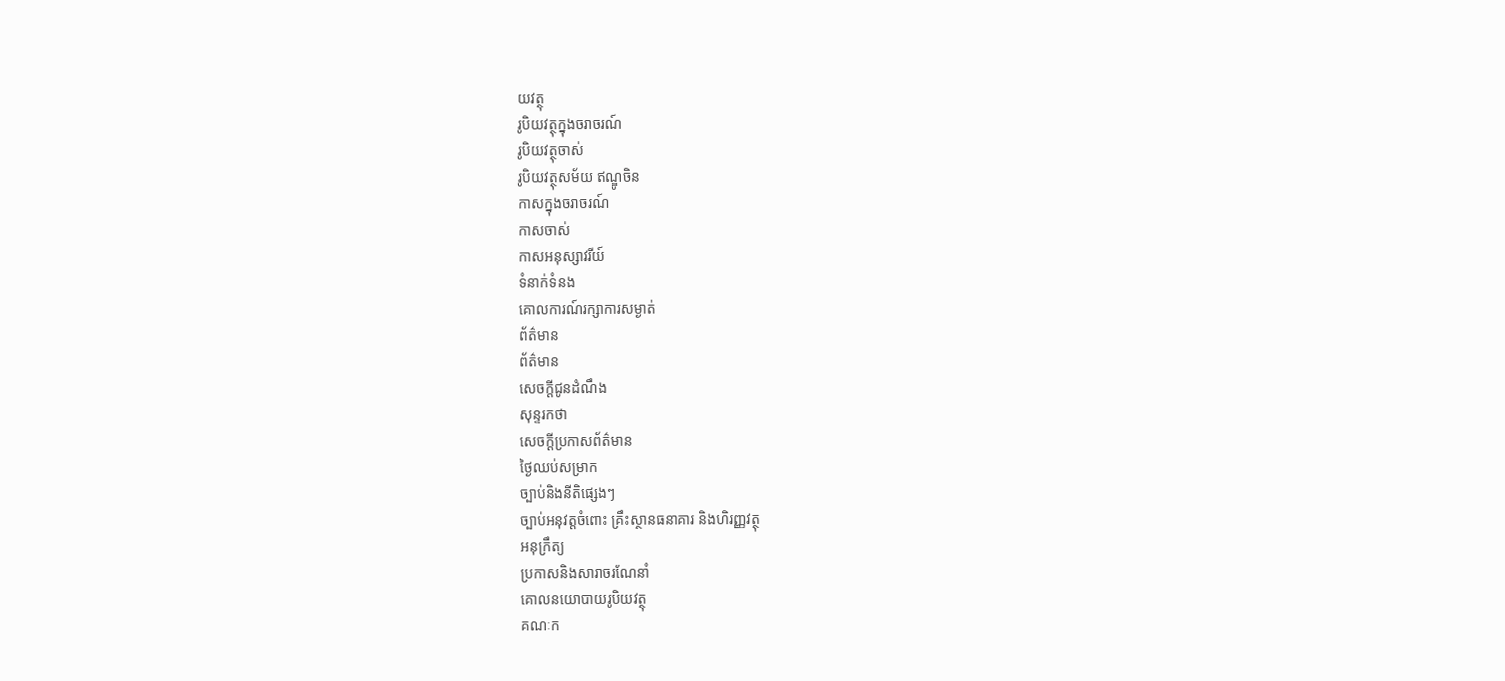យវត្ថុ
រូបិយវត្ថុក្នុងចរាចរណ៍
រូបិយវត្ថុចាស់
រូបិយវត្ថុសម័យ ឥណ្ឌូចិន
កាសក្នុងចរាចរណ៍
កាសចាស់
កាសអនុស្សាវរីយ៍
ទំនាក់ទំនង
គោលការណ៍រក្សាការសម្ងាត់
ព័ត៌មាន
ព័ត៌មាន
សេចក្តីជូនដំណឹង
សុន្ទរកថា
សេចក្តីប្រកាសព័ត៌មាន
ថ្ងៃឈប់សម្រាក
ច្បាប់និងនីតិផ្សេងៗ
ច្បាប់អនុវត្តចំពោះ គ្រឹះស្ថានធនាគារ និងហិរញ្ញវត្ថុ
អនុក្រឹត្យ
ប្រកាសនិងសារាចរណែនាំ
គោលនយោបាយរូបិយវត្ថុ
គណៈក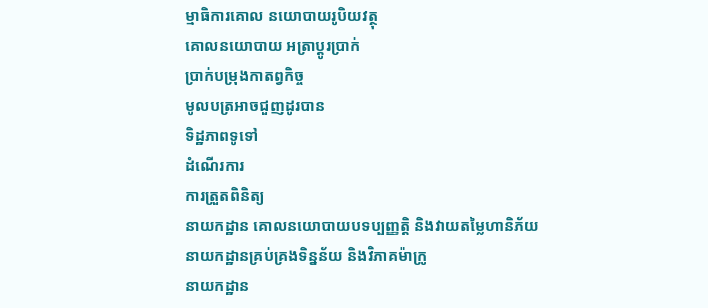ម្មាធិការគោល នយោបាយរូបិយវត្ថុ
គោលនយោបាយ អត្រាប្តូរប្រាក់
ប្រាក់បម្រុងកាតព្វកិច្ច
មូលបត្រអាចជួញដូរបាន
ទិដ្ឋភាពទូទៅ
ដំណើរការ
ការត្រួតពិនិត្យ
នាយកដ្ឋាន គោលនយោបាយបទប្បញ្ញត្តិ និងវាយតម្លៃហានិភ័យ
នាយកដ្ឋានគ្រប់គ្រងទិន្នន័យ និងវិភាគម៉ាក្រូ
នាយកដ្ឋាន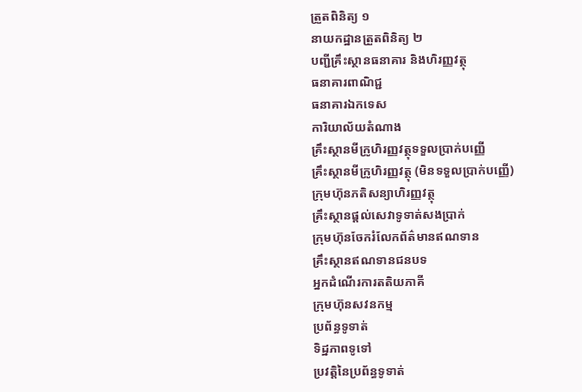ត្រួតពិនិត្យ ១
នាយកដ្ឋានត្រួតពិនិត្យ ២
បញ្ជីគ្រឹះស្ថានធនាគារ និងហិរញ្ញវត្ថុ
ធនាគារពាណិជ្ជ
ធនាគារឯកទេស
ការិយាល័យតំណាង
គ្រឹះស្ថានមីក្រូហិរញ្ញវត្ថុទទួលប្រាក់បញ្ញើ
គ្រឹះស្ថានមីក្រូហិរញ្ញវត្ថុ (មិនទទួលប្រាក់បញ្ញើ)
ក្រុមហ៊ុនភតិសន្យាហិរញ្ញវត្ថុ
គ្រឹះស្ថានផ្ដល់សេវាទូទាត់សងប្រាក់
ក្រុមហ៊ុនចែករំលែកព័ត៌មានឥណទាន
គ្រឹះស្ថានឥណទានជនបទ
អ្នកដំណើរការតតិយភាគី
ក្រុមហ៊ុនសវនកម្ម
ប្រព័ន្ធទូទាត់
ទិដ្ឋភាពទូទៅ
ប្រវត្តិនៃប្រព័ន្ធទូទាត់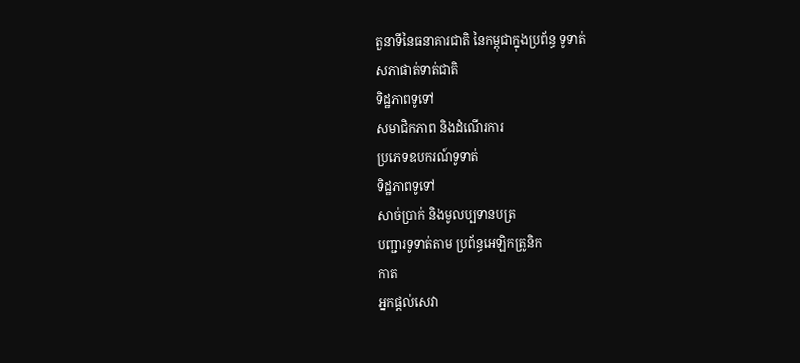តួនាទីនៃធនាគារជាតិ នៃកម្ពុជាក្នុងប្រព័ន្ធ ទូទាត់
សភាផាត់ទាត់ជាតិ
ទិដ្ឋភាពទូទៅ
សមាជិកភាព និងដំណើរការ
ប្រភេទឧបករណ៍ទូទាត់
ទិដ្ឋភាពទូទៅ
សាច់ប្រាក់ និងមូលប្បទានបត្រ
បញ្ជារទូទាត់តាម ប្រព័ន្ធអេឡិកត្រូនិក
កាត
អ្នកផ្តល់សេវា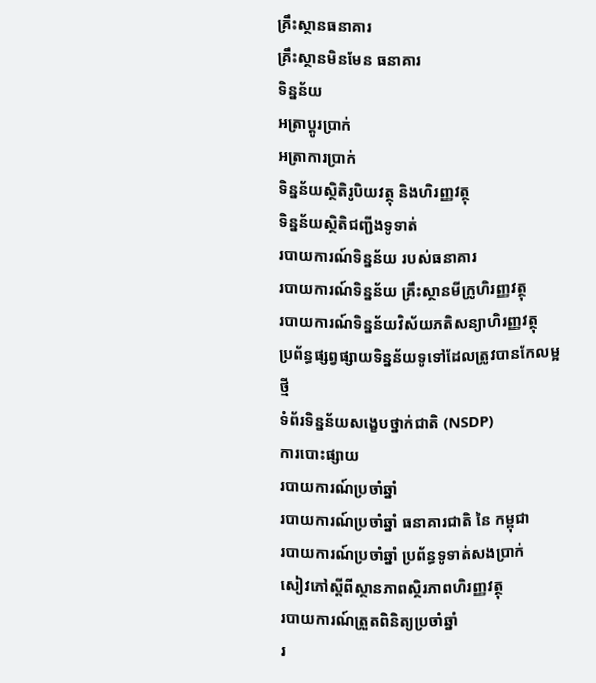គ្រឹះស្ថានធនាគារ
គ្រឹះស្ថានមិនមែន ធនាគារ
ទិន្នន័យ
អត្រាប្តូរបា្រក់
អត្រាការប្រាក់
ទិន្នន័យស្ថិតិរូបិយវត្ថុ និងហិរញ្ញវត្ថុ
ទិន្នន័យស្ថិតិជញ្ជីងទូទាត់
របាយការណ៍ទិន្នន័យ របស់ធនាគារ
របាយការណ៍ទិន្នន័យ គ្រឹះស្ថានមីក្រូហិរញ្ញវត្ថុ
របាយការណ៍ទិន្នន័យវិស័យភតិសន្យាហិរញ្ញវត្ថុ
ប្រព័ន្ធផ្សព្វផ្សាយទិន្នន័យទូទៅដែលត្រូវបានកែលម្អថ្មី
ទំព័រទិន្នន័យសង្ខេបថ្នាក់ជាតិ (NSDP)
ការបោះផ្សាយ
របាយការណ៍ប្រចាំឆ្នាំ
របាយការណ៍ប្រចាំឆ្នាំ ធនាគារជាតិ នៃ កម្ពុជា
របាយការណ៍ប្រចាំឆ្នាំ ប្រព័ន្ធទូទាត់សងប្រាក់
សៀវភៅស្តីពីស្ថានភាពស្ថិរភាពហិរញ្ញវត្ថុ
របាយការណ៍ត្រួតពិនិត្យប្រចាំឆ្នាំ
រ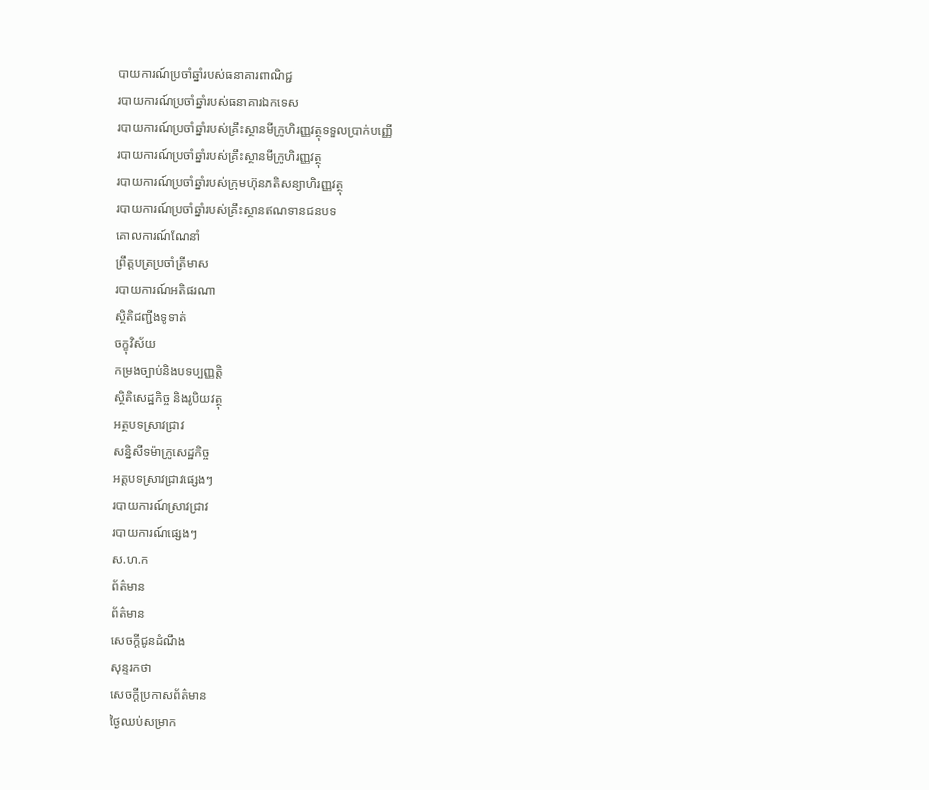បាយការណ៍ប្រចាំឆ្នាំរបស់ធនាគារពាណិជ្ជ
របាយការណ៍ប្រចាំឆ្នាំរបស់ធនាគារឯកទេស
របាយការណ៍ប្រចាំឆ្នាំរបស់គ្រឹះស្ថានមីក្រូហិរញ្ញវត្ថុទទួលប្រាក់បញ្ញើ
របាយការណ៍ប្រចាំឆ្នាំរបស់គ្រឹះស្ថានមីក្រូហិរញ្ញវត្ថុ
របាយការណ៍ប្រចាំឆ្នាំរបស់ក្រុមហ៊ុនភតិសន្យាហិរញ្ញវត្ថុ
របាយការណ៍ប្រចាំឆ្នាំរបស់គ្រឹះស្ថានឥណទានជនបទ
គោលការណ៍ណែនាំ
ព្រឹត្តបត្រប្រចាំត្រីមាស
របាយការណ៍អតិផរណា
ស្ថិតិជញ្ជីងទូទាត់
ចក្ខុវិស័យ
កម្រងច្បាប់និងបទប្បញ្ញត្តិ
ស្ថិតិសេដ្ឋកិច្ច និងរូបិយវត្ថុ
អត្ថបទស្រាវជ្រាវ
សន្និសីទម៉ាក្រូសេដ្ឋកិច្ច
អត្តបទស្រាវជ្រាវផ្សេងៗ
របាយការណ៍ស្រាវជ្រាវ
របាយការណ៍ផ្សេងៗ
ស.ហ.ក
ព័ត៌មាន
ព័ត៌មាន
សេចក្តីជូនដំណឹង
សុន្ទរកថា
សេចក្តីប្រកាសព័ត៌មាន
ថ្ងៃឈប់សម្រាក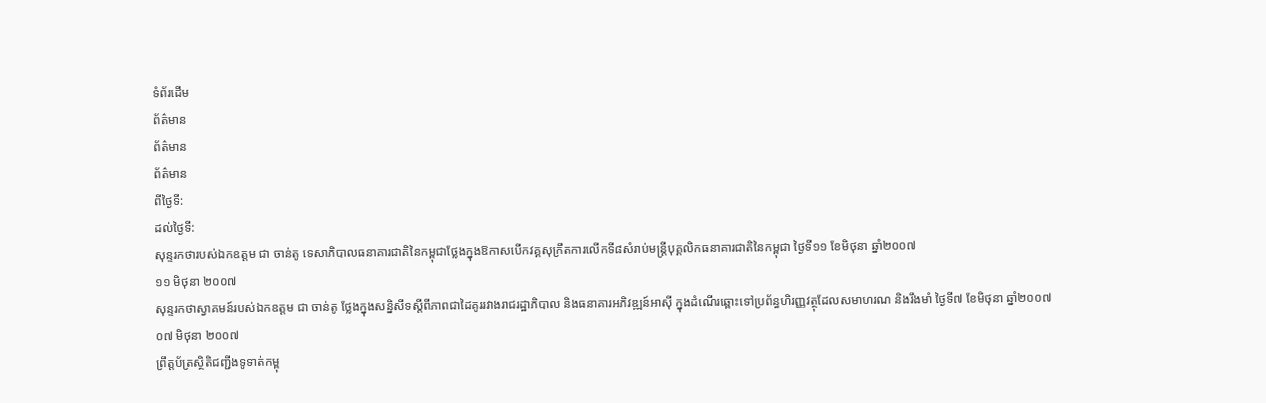ទំព័រដើម
ព័ត៌មាន
ព័ត៌មាន
ព័ត៌មាន
ពីថ្ងៃទី:
ដល់ថ្ងៃទី:
សុន្ទរកថារបស់ឯកឧត្តម ជា ចាន់តូ ទេសាភិបាលធនាគារជាតិនៃកម្ពុជាថ្លែងក្នុងឱកាសបើកវគ្គសុក្រឹតការលើកទី៨សំរាប់មន្ត្រីបុគ្គលិកធនាគារជាតិនៃកម្ពុជា ថ្ងៃទី១១ ខែមិថុនា ឆ្នាំ២០០៧
១១ មិថុនា ២០០៧
សុន្ទរកថាស្វាគមន៍របស់ឯកឧត្តម ជា ចាន់តូ ថ្លែងក្នុងសន្និសីទស្តីពីភាពជាដៃគូររវាងរាជរដ្ឋាភិបាល និងធនាគារអភិវឌ្ឍន៍អាស៊ី ក្នុងដំណើរឆ្ពោះទៅប្រព័ន្ធហិរញ្ញវត្ថុដែលសមាហរណ និងរឹងមាំ ថ្ងៃទី៧ ខែមិថុនា ឆ្នាំ២០០៧
០៧ មិថុនា ២០០៧
ព្រឹត្តប័ត្រស្ថិតិជញ្ជីងទូទាត់កម្ពុ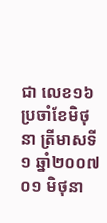ជា លេខ១៦ ប្រចាំខែមិថុនា ត្រីមាសទី១ ឆ្នាំ២០០៧
០១ មិថុនា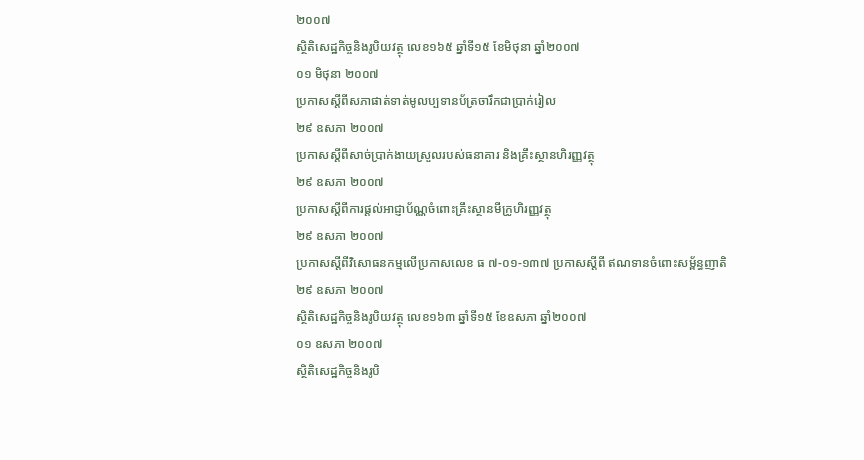២០០៧
ស្ថិតិសេដ្ឋកិច្ចនិងរូបិយវត្ថុ លេខ១៦៥ ឆ្នាំទី១៥ ខែមិថុនា ឆ្នាំ២០០៧
០១ មិថុនា ២០០៧
ប្រកាសស្តីពីសភាផាត់ទាត់មូលប្បទានប័ត្រចារឹកជាប្រាក់រៀល
២៩ ឧសភា ២០០៧
ប្រកាសស្តីពីសាច់ប្រាក់ងាយស្រួលរបស់ធនាគារ និងគ្រឹះស្ថានហិរញ្ញវត្ថុ
២៩ ឧសភា ២០០៧
ប្រកាសស្តីពីការផ្តល់អាជ្ញាប័ណ្ណចំពោះគ្រឹះស្ថានមីក្រូហិរញ្ញវត្ថុ
២៩ ឧសភា ២០០៧
ប្រកាសស្តីពីវិសោធនកម្មលើប្រកាសលេខ ធ ៧-០១-១៣៧ ប្រកាសស្តីពី ឥណទានចំពោះសម្ព័ន្ធញាតិ
២៩ ឧសភា ២០០៧
ស្ថិតិសេដ្ឋកិច្ចនិងរូបិយវត្ថុ លេខ១៦៣ ឆ្នាំទី១៥ ខែឧសភា ឆ្នាំ២០០៧
០១ ឧសភា ២០០៧
ស្ថិតិសេដ្ឋកិច្ចនិងរូបិ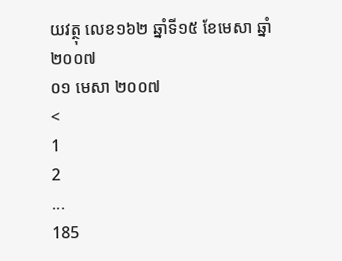យវត្ថុ លេខ១៦២ ឆ្នាំទី១៥ ខែមេសា ឆ្នាំ២០០៧
០១ មេសា ២០០៧
<
1
2
...
185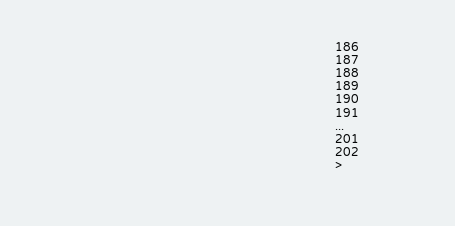186
187
188
189
190
191
...
201
202
>